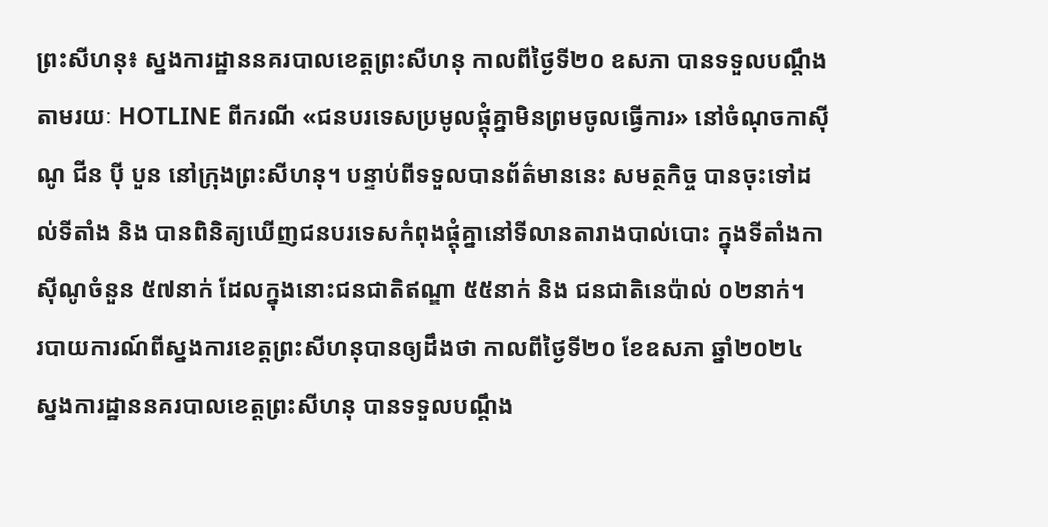ព្រះសីហនុ៖ ស្នងការដ្ឋាននគរបាលខេត្តព្រះសីហនុ កាលពីថ្ងៃទី២០ ឧសភា បានទទួលបណ្តឹងតាមរយៈ HOTLINE ពីករណី «ជនបរទេសប្រមូលផ្តុំគ្នាមិនព្រមចូលធ្វើការ» នៅចំណុចកាស៊ីណូ ជីន ប៉ី បួន នៅក្រុងព្រះសីហនុ។ បន្ទាប់ពីទទួលបានព័ត៌មាននេះ សមត្ថកិច្ច បានចុះទៅដល់ទីតាំង និង បានពិនិត្យឃើញជនបរទេសកំពុងផ្តុំគ្នានៅទីលានតារាងបាល់បោះ ក្នុងទីតាំងកាស៊ីណូចំនួន ៥៧នាក់ ដែលក្នុងនោះជនជាតិឥណ្ឌា ៥៥នាក់ និង ជនជាតិនេប៉ាល់ ០២នាក់។
របាយការណ៍ពីស្នងការខេត្តព្រះសីហនុបានឲ្យដឹងថា កាលពីថ្ងៃទី២០ ខែឧសភា ឆ្នាំ២០២៤ ស្នងការដ្ឋាននគរបាលខេត្តព្រះសីហនុ បានទទួលបណ្តឹង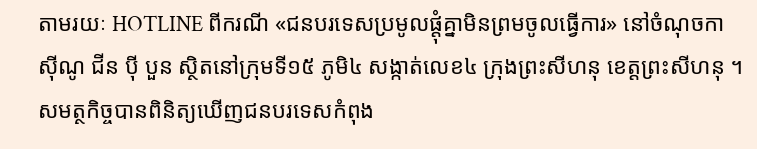តាមរយៈ HOTLINE ពីករណី «ជនបរទេសប្រមូលផ្តុំគ្នាមិនព្រមចូលធ្វើការ» នៅចំណុចកាស៊ីណូ ជីន ប៉ី បួន ស្ថិតនៅក្រុមទី១៥ ភូមិ៤ សង្កាត់លេខ៤ ក្រុងព្រះសីហនុ ខេត្តព្រះសីហនុ ។
សមត្ថកិច្ចបានពិនិត្យឃើញជនបរទេសកំពុង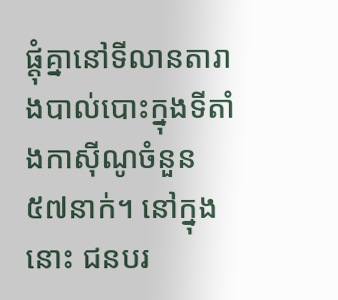ផ្តុំគ្នានៅទីលានតារាងបាល់បោះក្នុងទីតាំងកាស៊ីណូចំនួន ៥៧នាក់។ នៅក្នុងនោះ ជនបរ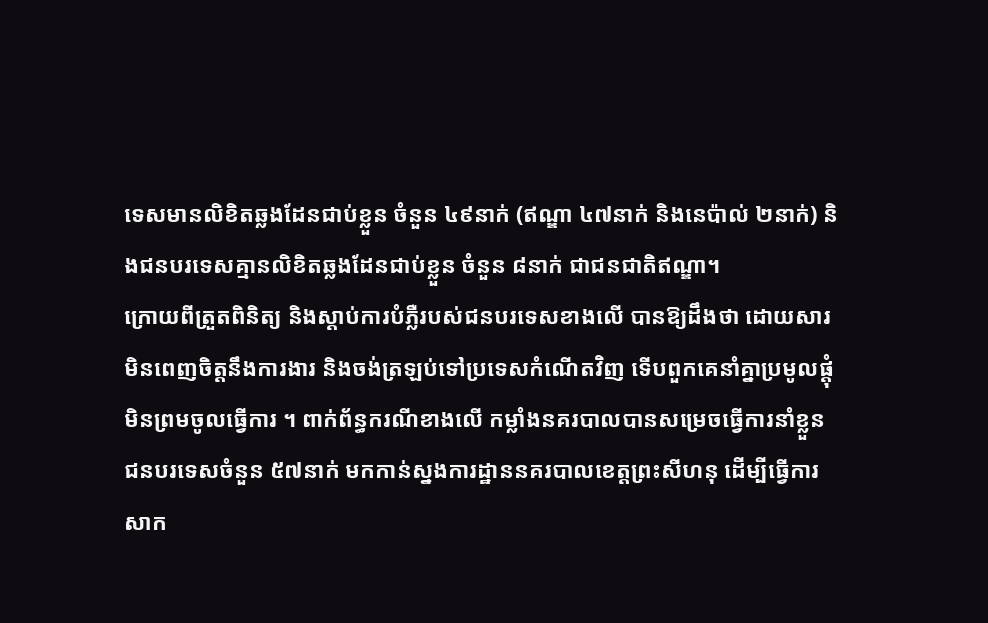ទេសមានលិខិតឆ្លងដែនជាប់ខ្លួន ចំនួន ៤៩នាក់ (ឥណ្ឌា ៤៧នាក់ និងនេប៉ាល់ ២នាក់) និងជនបរទេសគ្មានលិខិតឆ្លងដែនជាប់ខ្លួន ចំនួន ៨នាក់ ជាជនជាតិឥណ្ឌា។
ក្រោយពីត្រួតពិនិត្យ និងស្តាប់ការបំភ្លឺរបស់ជនបរទេសខាងលើ បានឱ្យដឹងថា ដោយសារមិនពេញចិត្តនឹងការងារ និងចង់ត្រឡប់ទៅប្រទេសកំណើតវិញ ទើបពួកគេនាំគ្នាប្រមូលផ្តុំមិនព្រមចូលធ្វើការ ។ ពាក់ព័ន្ធករណីខាងលើ កម្លាំងនគរបាលបានសម្រេចធ្វើការនាំខ្លួនជនបរទេសចំនួន ៥៧នាក់ មកកាន់ស្នងការដ្ឋាននគរបាលខេត្តព្រះសីហនុ ដើម្បីធ្វើការសាក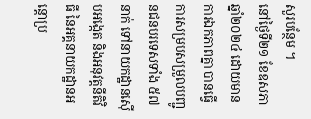សួរបន្ថែម ។
នៅថ្ងៃទី២១ ខែឧសភា ឆ្នាំ២០២៤ ដោយមានការឯកភាពគ្នា បានធ្វើការសម្របសម្រួលបញ្ជូនជនបរទេសទាំង ៥៧នាក់ ទៅនាយកដ្ឋានស៊ើបអង្កេត និងអនុវត្តនីតិវិធី នៃអគ្គនាយកដ្ឋានអន្តោប្រ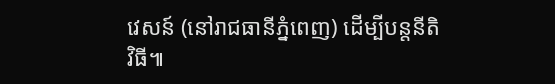វេសន៍ (នៅរាជធានីភ្នំពេញ) ដើម្បីបន្តនីតិវិធី៕